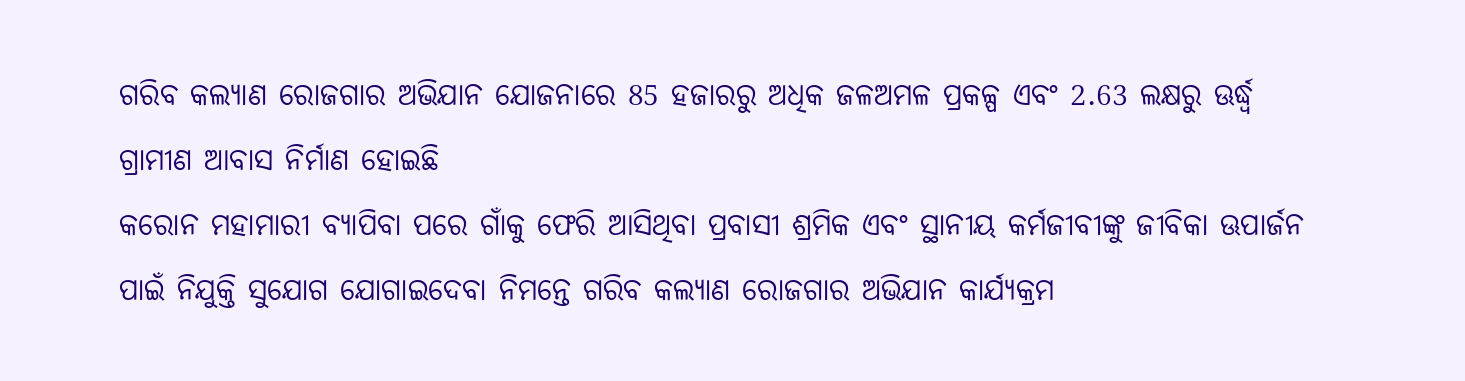ଗରିବ କଲ୍ୟାଣ ରୋଜଗାର ଅଭିଯାନ ଯୋଜନାରେ 85 ହଜାରରୁ ଅଧିକ ଜଳଅମଳ ପ୍ରକଳ୍ପ ଏବଂ 2.63 ଲକ୍ଷରୁ ଊର୍ଦ୍ଧ୍ଵ ଗ୍ରାମୀଣ ଆବାସ ନିର୍ମାଣ ହୋଇଛି
କରୋନ ମହାମାରୀ ବ୍ୟାପିବା ପରେ ଗାଁକୁ ଫେରି ଆସିଥିବା ପ୍ରବାସୀ ଶ୍ରମିକ ଏବଂ ସ୍ଥାନୀୟ କର୍ମଜୀବୀଙ୍କୁ ଜୀବିକା ଊପାର୍ଜନ ପାଇଁ ନିଯୁକ୍ତି ସୁଯୋଗ ଯୋଗାଇଦେବା ନିମନ୍ତେ ଗରିବ କଲ୍ୟାଣ ରୋଜଗାର ଅଭିଯାନ କାର୍ଯ୍ୟକ୍ରମ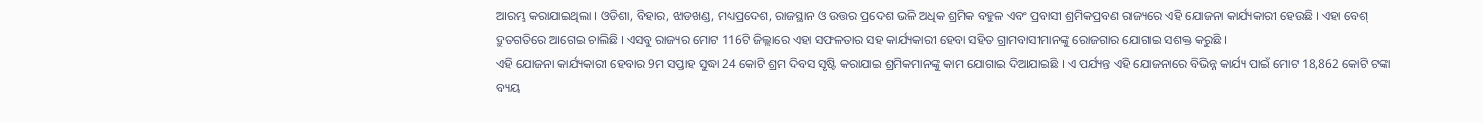ଆରମ୍ଭ କରାଯାଇଥିଲା । ଓଡିଶା, ବିହାର, ଝାଡଖଣ୍ଡ, ମଧ୍ୟପ୍ରଦେଶ, ରାଜସ୍ଥାନ ଓ ଉତ୍ତର ପ୍ରଦେଶ ଭଳି ଅଧିକ ଶ୍ରମିକ ବହୁଳ ଏବଂ ପ୍ରବାସୀ ଶ୍ରମିକପ୍ରବଣ ରାଜ୍ୟରେ ଏହି ଯୋଜନା କାର୍ଯ୍ୟକାରୀ ହେଉଛି । ଏହା ବେଶ୍ ଦ୍ରୁତଗତିରେ ଆଗେଇ ଚାଲିଛି । ଏସବୁ ରାଜ୍ୟର ମୋଟ 116ଟି ଜିଲ୍ଲାରେ ଏହା ସଫଳତାର ସହ କାର୍ଯ୍ୟକାରୀ ହେବା ସହିତ ଗ୍ରାମବାସୀମାନଙ୍କୁ ରୋଜଗାର ଯୋଗାଇ ସଶକ୍ତ କରୁଛି ।
ଏହି ଯୋଜନା କାର୍ଯ୍ୟକାରୀ ହେବାର 9ମ ସପ୍ତାହ ସୁଦ୍ଧା 24 କୋଟି ଶ୍ରମ ଦିବସ ସୃଷ୍ଟି କରାଯାଇ ଶ୍ରମିକମାନଙ୍କୁ କାମ ଯୋଗାଇ ଦିଆଯାଇଛି । ଏ ପର୍ଯ୍ୟନ୍ତ ଏହି ଯୋଜନାରେ ବିଭିନ୍ନ କାର୍ଯ୍ୟ ପାଇଁ ମୋଟ 18,862 କୋଟି ଟଙ୍କା ବ୍ୟୟ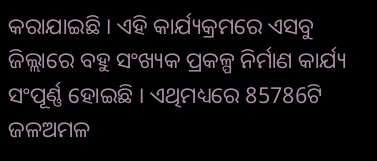କରାଯାଇଛି । ଏହି କାର୍ଯ୍ୟକ୍ରମରେ ଏସବୁ ଜିଲ୍ଲାରେ ବହୁ ସଂଖ୍ୟକ ପ୍ରକଳ୍ପ ନିର୍ମାଣ କାର୍ଯ୍ୟ ସଂପୂର୍ଣ୍ଣ ହୋଇଛି । ଏଥିମଧ୍ୟରେ 85786ଟି ଜଳଅମଳ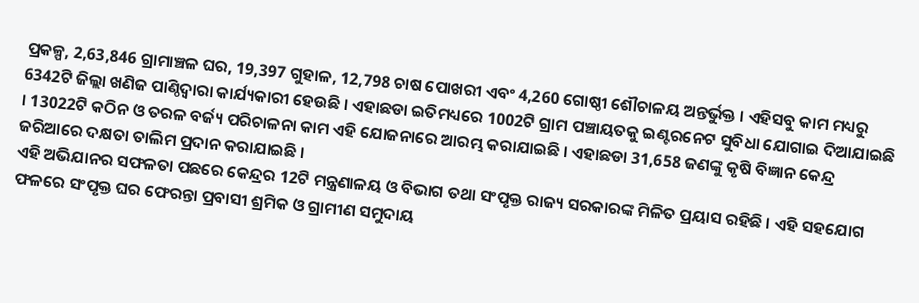ପ୍ରକଳ୍ପ, 2,63,846 ଗ୍ରାମାଞ୍ଚଳ ଘର, 19,397 ଗୁହାଳ, 12,798 ଚାଷ ପୋଖରୀ ଏବଂ 4,260 ଗୋଷ୍ଠୀ ଶୌଚାଳୟ ଅନ୍ତର୍ଭୁକ୍ତ । ଏହିସବୁ କାମ ମଧ୍ୟରୁ 6342ଟି ଜିଲ୍ଲା ଖଣିଜ ପାଣ୍ଠିଦ୍ୱାରା କାର୍ଯ୍ୟକାରୀ ହେଉଛି । ଏହାଛଡା ଇତିମଧ୍ୟରେ 1002ଟି ଗ୍ରାମ ପଞ୍ଚାୟତକୁ ଇଣ୍ଟରନେଟ ସୁବିଧା ଯୋଗାଇ ଦିଆଯାଇଛି । 13022ଟି କଠିନ ଓ ତରଳ ବର୍ଜ୍ୟ ପରିଚାଳନା କାମ ଏହି ଯୋଜନାରେ ଆରମ୍ଭ କରାଯାଇଛି । ଏହାଛଡା 31,658 ଜଣଙ୍କୁ କୃଷି ବିଜ୍ଞାନ କେନ୍ଦ୍ର ଜରିଆରେ ଦକ୍ଷତା ତାଲିମ ପ୍ରଦାନ କରାଯାଇଛି ।
ଏହି ଅଭିଯାନର ସଫଳତା ପଛରେ କେନ୍ଦ୍ରର 12ଟି ମନ୍ତ୍ରଣାଳୟ ଓ ବିଭାଗ ତଥା ସଂପୃକ୍ତ ରାଜ୍ୟ ସରକାରଙ୍କ ମିଳିତ ପ୍ରୟାସ ରହିଛି । ଏହି ସହଯୋଗ ଫଳରେ ସଂପୃକ୍ତ ଘର ଫେରନ୍ତା ପ୍ରବାସୀ ଶ୍ରମିକ ଓ ଗ୍ରାମୀଣ ସମୁଦାୟ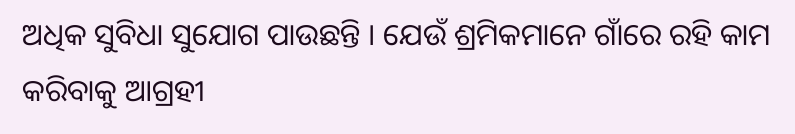ଅଧିକ ସୁବିଧା ସୁଯୋଗ ପାଉଛନ୍ତି । ଯେଉଁ ଶ୍ରମିକମାନେ ଗାଁରେ ରହି କାମ କରିବାକୁ ଆଗ୍ରହୀ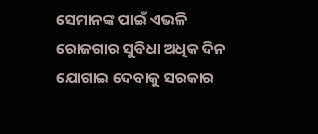ସେମାନଙ୍କ ପାଇଁ ଏଭଳି ରୋଜଗାର ସୁବିଧା ଅଧିକ ଦିନ ଯୋଗାଇ ଦେବାକୁ ସରକାର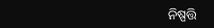ନିଷ୍ପତ୍ତି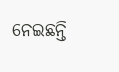ନେଇଛନ୍ତି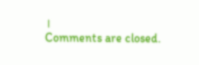।
Comments are closed.